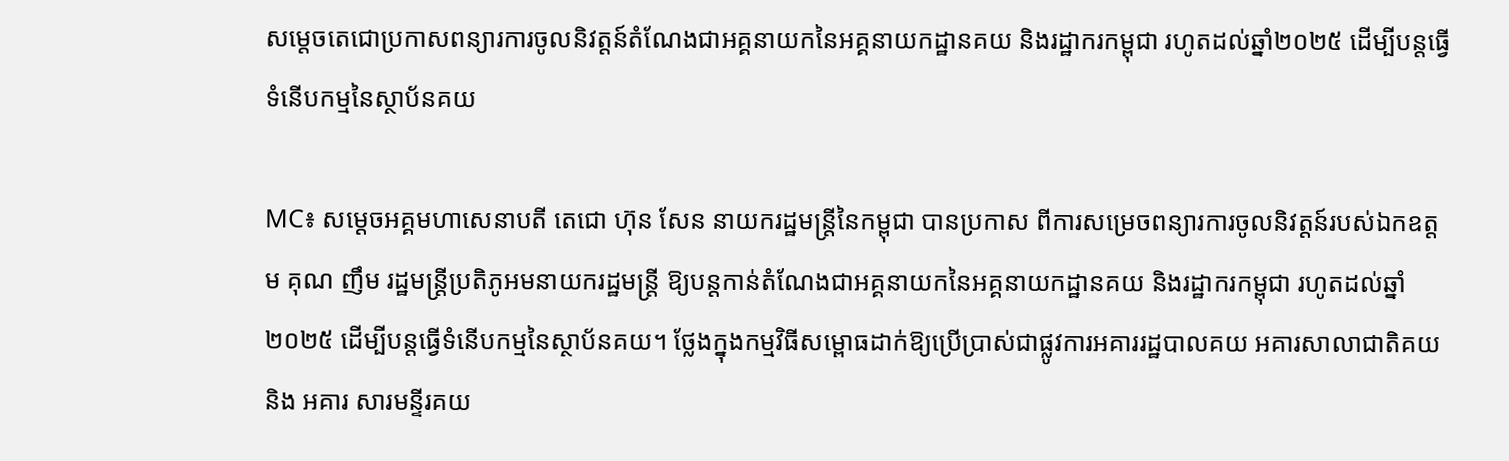សម្តេចតេជោប្រកាសពន្យារការចូលនិវត្តន៍តំណែងជាអគ្គនាយកនៃអគ្គនាយកដ្ឋានគយ និងរដ្ឋាករកម្ពុជា រហូតដល់ឆ្នាំ២០២៥ ដើម្បីបន្តធ្វើទំនើបកម្មនៃស្ថាប័នគយ

MC៖ សម្ដេចអគ្គមហាសេនាបតី តេជោ ហ៊ុន សែន នាយករដ្ឋមន្រ្តីនៃកម្ពុជា បានប្រកាស ពីការសម្រេចពន្យារការចូលនិវត្តន៍របស់ឯកឧត្តម គុណ ញឹម រដ្ឋមន្ត្រីប្រតិភូអមនាយករដ្ឋមន្ត្រី ឱ្យបន្តកាន់តំណែងជាអគ្គនាយកនៃអគ្គនាយកដ្ឋានគយ និងរដ្ឋាករកម្ពុជា រហូតដល់ឆ្នាំ២០២៥ ដើម្បីបន្តធ្វើទំនើបកម្មនៃស្ថាប័នគយ។ ថ្លែងក្នុងកម្មវិធីសម្ពោធដាក់ឱ្យប្រើប្រាស់ជាផ្លូវការអគាររដ្ឋបាលគយ អគារសាលាជាតិគយ និង អគារ សារមន្ទីរគយ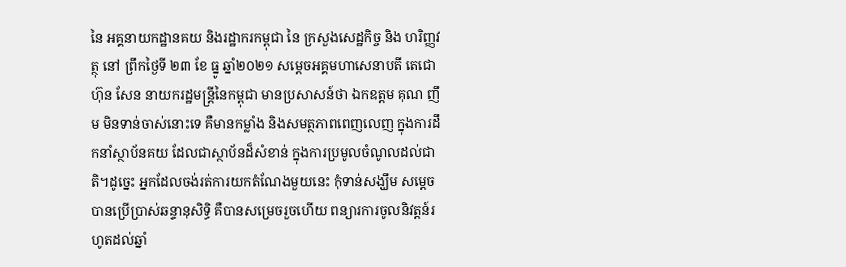នៃ អគ្គនាយកដ្ឋានគយ និងរដ្ឋាករកម្ពុជា នៃ ក្រសួងសេដ្ឋកិច្ច និង ហរិញ្ញវត្ថុ នៅ ព្រឹកថ្ងៃទី ២៣ ខែ ធ្នូ ឆ្នាំ២០២១ សម្ដេចអគ្គមហាសេនាបតី តេជោ ហ៊ុន សែន នាយករដ្ឋមន្រ្តីនៃកម្ពុជា មានប្រសាសន៍ថា ឯកឧត្តម គុណ ញឹម មិនទាន់ចាស់នោះទេ គឺមានកម្លាំង និងសមត្ថភាពពេញលេញ ក្នុងការដឹកនាំស្ថាប័នគយ ដែលជាស្ថាប័នដ៏សំខាន់ ក្នុងការប្រមូលចំណូលដល់ជាតិ។ដូច្នេះ អ្នកដែលចង់រត់ការយកតំណែងមួយនេះ កុំទាន់សង្ឃឹម សម្តេចបានប្រើប្រាស់ឆន្ទានុសិទ្ធិ គឺបានសម្រេចរួចហើយ ពន្យារការចូលនិវត្តន៍រហូតដល់ឆ្នាំ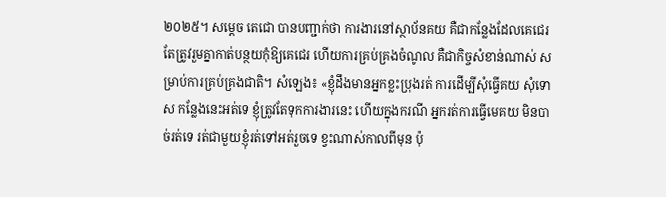២០២៥។ សម្តេច តេជោ បានបញ្ជាក់ថា ការងារនៅស្ថាប័នគយ គឺជាកន្លែងដែលគេជេរ តែត្រូវរួមគ្នាកាត់បន្ថយកុំឱ្យគេជេរ ហើយការគ្រប់គ្រងចំណូល គឺជាកិច្ចសំខាន់ណាស់ សម្រាប់ការគ្រប់គ្រងជាតិ។ សំឡេង៖ «ខ្ញុំដឹងមានអ្នកខ្លះប្រុងរត់ ការដើម្បីសុំធ្វើគយ សុំទោស កន្លែងនេះអត់ទេ ខ្ញុំត្រូវតែទុកការងារនេះ ហើយក្នុងករណី អ្នករត់ការធ្វើមេគយ មិនបាច់រត់ទេ រត់ជាមួយខ្ញុំរត់ទៅអត់រួចទេ ខ្វះណាស់កាលពីមុន ប៉ុ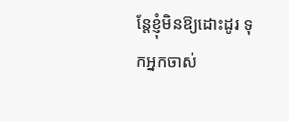ន្តែខ្ញុំមិនឱ្យដោះដូរ ទុកអ្នកចាស់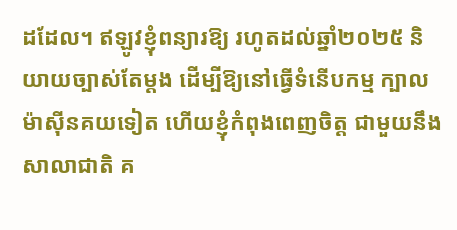ដដែល។ ឥឡូវខ្ញុំពន្យារឱ្យ រហូតដល់ឆ្នាំ២០២៥ និយាយច្បាស់តែម្តង ដើម្បីឱ្យនៅធ្វើទំនើបកម្ម ក្បាលម៉ាស៊ីនគយទៀត ហើយខ្ញុំកំពុងពេញចិត្ត ជាមួយនឹងសាលាជាតិ គ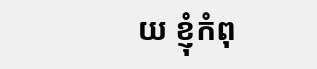យ ខ្ញុំកំពុ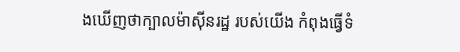ងឃើញថាក្បាលម៉ាស៊ីនរដ្ឋ របស់យើង កំពុងធ្វើទំ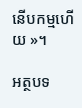នើបកម្មហើយ »។

អត្ថបទ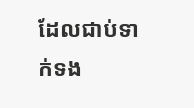ដែលជាប់ទាក់ទង